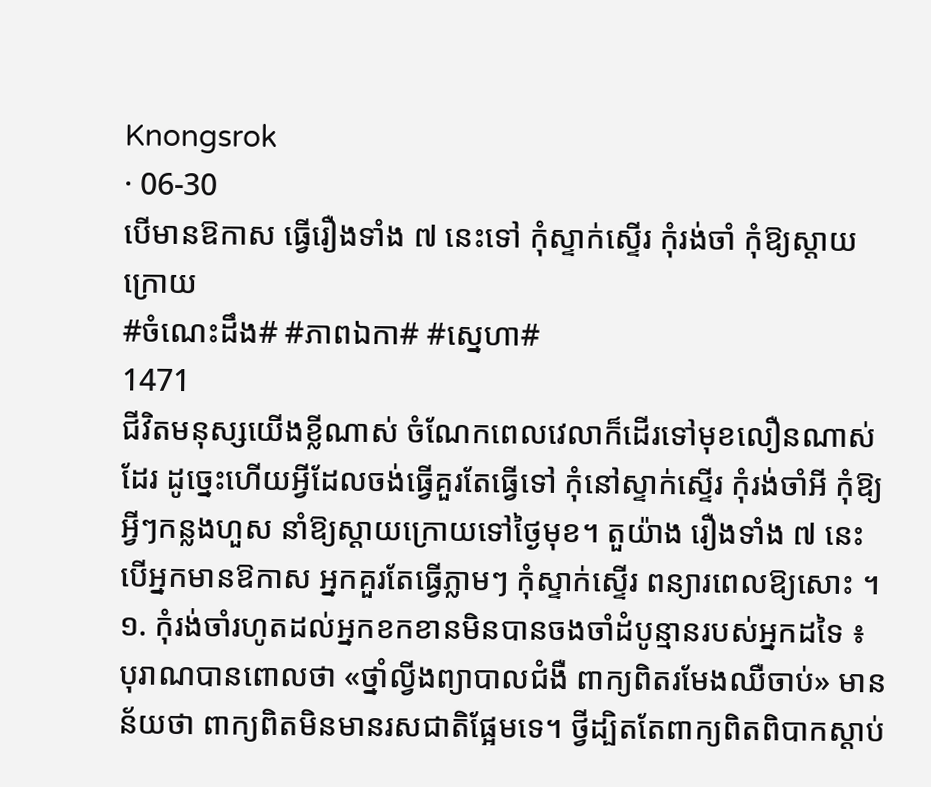Knongsrok
· 06-30
បើមានឱកាស ធ្វើរឿងទាំង ៧ នេះទៅ កុំស្ទាក់ស្ទើរ កុំរង់ចាំ កុំឱ្យស្ដាយក្រោយ
#ចំណេះដឹង# #ភាពឯកា# #ស្នេហា#
1471
ជីវិតមនុស្សយើងខ្លីណាស់ ចំណែកពេលវេលាក៏ដើរទៅមុខលឿនណាស់ដែរ ដូច្នេះហើយអ្វីដែលចង់ធ្វើគួរតែធ្វើទៅ កុំនៅស្ទាក់ស្ទើរ កុំរង់ចាំអី កុំឱ្យអ្វីៗកន្លងហួស នាំឱ្យស្ដាយក្រោយទៅថ្ងៃមុខ។ តួយ៉ាង រឿងទាំង ៧ នេះ បើអ្នកមានឱកាស អ្នកគួរតែធ្វើភ្លាមៗ កុំស្ទាក់ស្ទើរ ពន្យារពេលឱ្យសោះ ។
១. កុំរង់ចាំរហូតដល់អ្នកខកខានមិនបានចងចាំដំបូន្មានរបស់អ្នកដទៃ ៖ បុរាណបានពោលថា «ថ្នាំល្វីងព្យាបាលជំងឺ ពាក្យពិតរមែងឈឺចាប់» មានន័យថា ពាក្យពិតមិនមានរសជាតិផ្អែមទេ។ ថ្វីដ្បិតតែពាក្យពិតពិបាកស្តាប់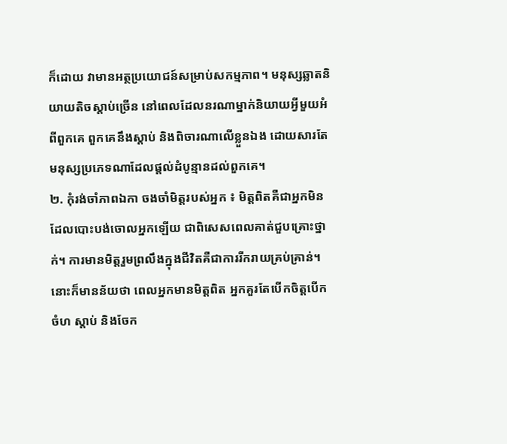ក៏ដោយ វាមានអត្ថប្រយោជន៍សម្រាប់សកម្មភាព។ មនុស្សឆ្លាតនិយាយតិចស្តាប់ច្រើន នៅពេលដែលនរណាម្នាក់និយាយអ្វីមួយអំពីពួកគេ ពួកគេនឹងស្តាប់ និងពិចារណាលើខ្លួនឯង ដោយសារតែមនុស្សប្រភេទណាដែលផ្តល់ដំបូន្មានដល់ពួកគេ។
២. កុំរង់ចាំភាពឯកា ចងចាំមិត្តរបស់អ្នក ៖ មិត្តពិតគឺជាអ្នកមិនដែលបោះបង់ចោលអ្នកឡើយ ជាពិសេសពេលគាត់ជួបគ្រោះថ្នាក់។ ការមានមិត្តរួមព្រលឹងក្នុងជីវិតគឺជាការរីករាយគ្រប់គ្រាន់។ នោះក៏មានន័យថា ពេលអ្នកមានមិត្តពិត អ្នកគួរតែបើកចិត្តបើកចំហ ស្តាប់ និងចែក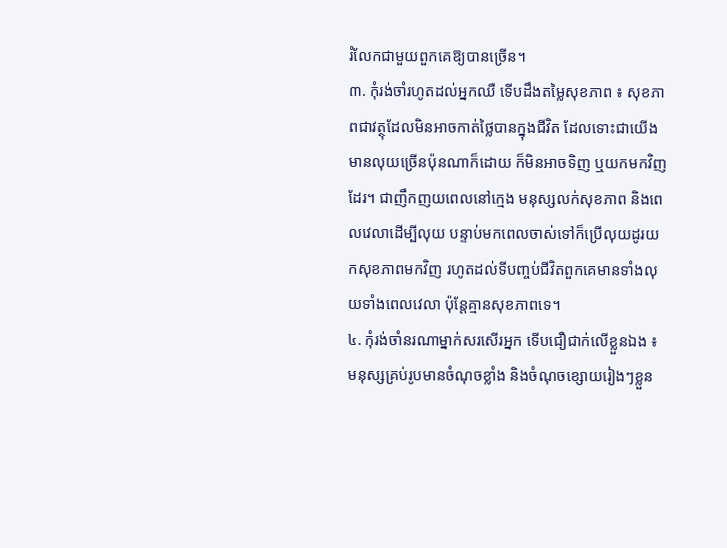រំលែកជាមួយពួកគេឱ្យបានច្រើន។
៣. កុំរង់ចាំរហូតដល់អ្នកឈឺ ទើបដឹងតម្លៃសុខភាព ៖ សុខភាពជាវត្ថុដែលមិនអាចកាត់ថ្លៃបានក្នុងជីវិត ដែលទោះជាយើងមានលុយច្រើនប៉ុនណាក៏ដោយ ក៏មិនអាចទិញ ឬយកមកវិញដែរ។ ជាញឹកញយពេលនៅក្មេង មនុស្សលក់សុខភាព និងពេលវេលាដើម្បីលុយ បន្ទាប់មកពេលចាស់ទៅក៏ប្រើលុយដូរយកសុខភាពមកវិញ រហូតដល់ទីបញ្ចប់ជីវិតពួកគេមានទាំងលុយទាំងពេលវេលា ប៉ុន្តែគ្មានសុខភាពទេ។
៤. កុំរង់ចាំនរណាម្នាក់សរសើរអ្នក ទើបជឿជាក់លើខ្លួនឯង ៖ មនុស្សគ្រប់រូបមានចំណុចខ្លាំង និងចំណុចខ្សោយរៀងៗខ្លួន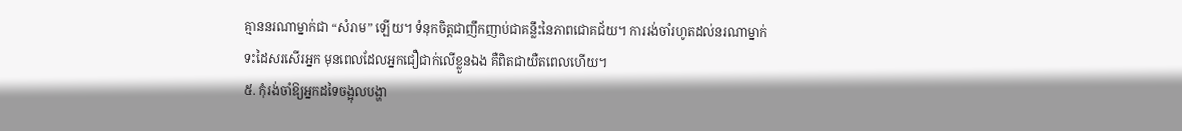គ្មាននរណាម្នាក់ជា “សំរាម” ឡើយ។ ទំនុកចិត្តជាញឹកញាប់ជាគន្លឹះនៃភាពជោគជ័យ។ ការរង់ចាំរហូតដល់នរណាម្នាក់ទះដៃសរសើរអ្នក មុនពេលដែលអ្នកជឿជាក់លើខ្លួនឯង គឺពិតជាយឺតពេលហើយ។
៥. កុំរង់ចាំឱ្យអ្នកដទៃចង្អុលបង្ហា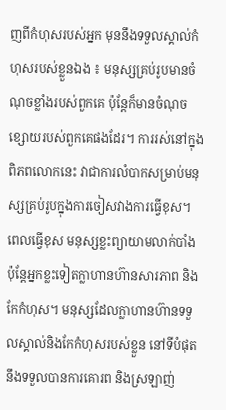ញពីកំហុសរបស់អ្នក មុននឹងទទួលស្គាល់កំហុសរបស់ខ្លួនឯង ៖ មនុស្សគ្រប់រូបមានចំណុចខ្លាំងរបស់ពួកគេ ប៉ុន្តែក៏មានចំណុចខ្សោយរបស់ពួកគេផងដែរ។ ការរស់នៅក្នុងពិភពលោកនេះ វាជាការលំបាកសម្រាប់មនុស្សគ្រប់រូបក្នុងការចៀសវាងការធ្វើខុស។ ពេលធ្វើខុស មនុស្សខ្លះព្យាយាមលាក់បាំង ប៉ុន្តែអ្នកខ្លះទៀតក្លាហានហ៊ានសារភាព និងកែកំហុស។ មនុស្សដែលក្លាហានហ៊ានទទួលស្គាល់និងកែកំហុសរបស់ខ្លួន នៅទីបំផុតនឹងទទួលបានការគោរព និងស្រឡាញ់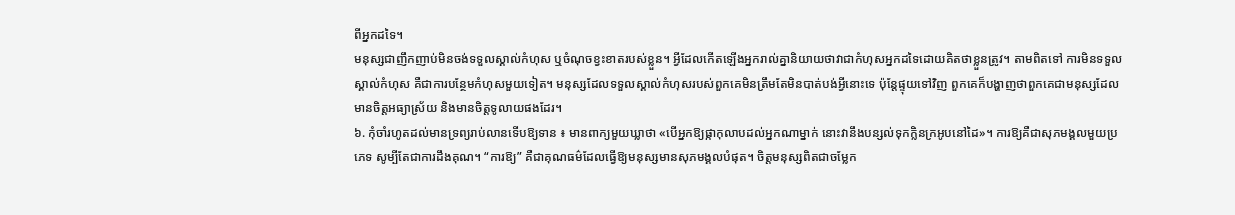ពីអ្នកដទៃ។
មនុស្សជាញឹកញាប់មិនចង់ទទួលស្គាល់កំហុស ឬចំណុចខ្វះខាតរបស់ខ្លួន។ អ្វីដែលកើតឡើងអ្នករាល់គ្នានិយាយថាវាជាកំហុសអ្នកដទៃដោយគិតថាខ្លួនត្រូវ។ តាមពិតទៅ ការមិនទទួលស្គាល់កំហុស គឺជាការបន្ថែមកំហុសមួយទៀត។ មនុស្សដែលទទួលស្គាល់កំហុសរបស់ពួកគេមិនត្រឹមតែមិនបាត់បង់អ្វីនោះទេ ប៉ុន្តែផ្ទុយទៅវិញ ពួកគេក៏បង្ហាញថាពួកគេជាមនុស្សដែលមានចិត្តអធ្យាស្រ័យ និងមានចិត្តទូលាយផងដែរ។
៦. កុំចាំរហូតដល់មានទ្រព្យរាប់លានទើបឱ្យទាន ៖ មានពាក្យមួយឃ្លាថា «បើអ្នកឱ្យផ្កាកុលាបដល់អ្នកណាម្នាក់ នោះវានឹងបន្សល់ទុកក្លិនក្រអូបនៅដៃ»។ ការឱ្យគឺជាសុភមង្គលមួយប្រភេទ សូម្បីតែជាការដឹងគុណ។ “ការឱ្យ” គឺជាគុណធម៌ដែលធ្វើឱ្យមនុស្សមានសុភមង្គលបំផុត។ ចិត្តមនុស្សពិតជាចម្លែក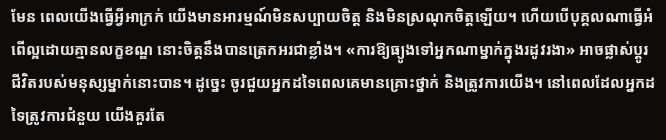មែន ពេលយើងធ្វើអ្វីអាក្រក់ យើងមានអារម្មណ៍មិនសប្បាយចិត្ត និងមិនស្រណុកចិត្តឡើយ។ ហើយបើបុគ្គលណាធ្វើអំពើល្អដោយគ្មានលក្ខខណ្ឌ នោះចិត្តនឹងបានត្រេកអរជាខ្លាំង។ «ការឱ្យធ្យូងទៅអ្នកណាម្នាក់ក្នុងរដូវរងា» អាចផ្លាស់ប្តូរជីវិតរបស់មនុស្សម្នាក់នោះបាន។ ដូច្នេះ ចូរជួយអ្នកដទៃពេលគេមានគ្រោះថ្នាក់ និងត្រូវការយើង។ នៅពេលដែលអ្នកដទៃត្រូវការជំនួយ យើងគួរតែ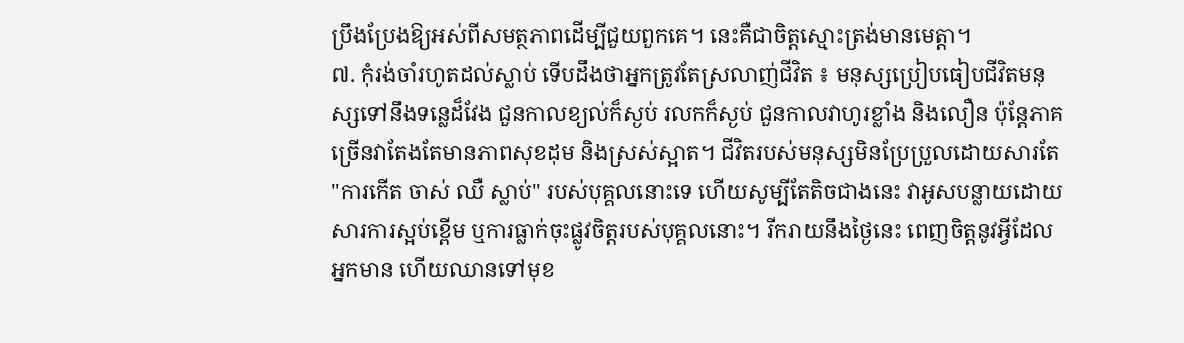ប្រឹងប្រែងឱ្យអស់ពីសមត្ថភាពដើម្បីជួយពួកគេ។ នេះគឺជាចិត្តស្មោះត្រង់មានមេត្តា។
៧. កុំរង់ចាំរហូតដល់ស្លាប់ ទើបដឹងថាអ្នកត្រូវតែស្រលាញ់ជីវិត ៖ មនុស្សប្រៀបធៀបជីវិតមនុស្សទៅនឹងទន្លេដ៏វែង ជួនកាលខ្យល់ក៏ស្ងប់ រលកក៏ស្ងប់ ជួនកាលវាហូរខ្លាំង និងលឿន ប៉ុន្តែភាគច្រើនវាតែងតែមានភាពសុខដុម និងស្រស់ស្អាត។ ជីវិតរបស់មនុស្សមិនប្រែប្រួលដោយសារតែ "ការកើត ចាស់ ឈឺ ស្លាប់" របស់បុគ្គលនោះទេ ហើយសូម្បីតែតិចជាងនេះ វាអូសបន្លាយដោយសារការស្អប់ខ្ពើម ឬការធ្លាក់ចុះផ្លូវចិត្តរបស់បុគ្គលនោះ។ រីករាយនឹងថ្ងៃនេះ ពេញចិត្តនូវអ្វីដែលអ្នកមាន ហើយឈានទៅមុខ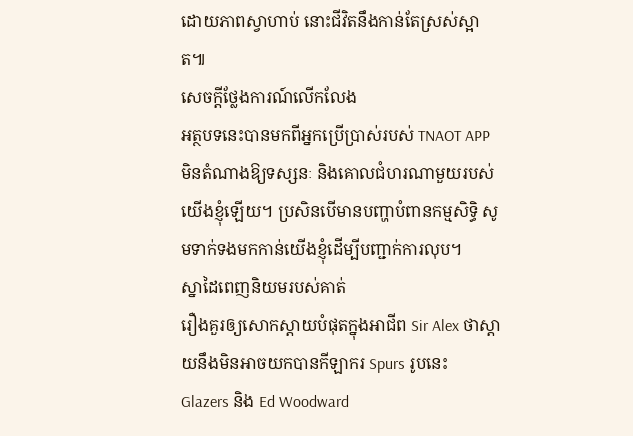ដោយភាពស្វាហាប់ នោះជីវិតនឹងកាន់តែស្រស់ស្អាត៕
សេចក្តីថ្លែងការណ៍លើកលែង
អត្ថបទនេះបានមកពីអ្នកប្រើប្រាស់របស់ TNAOT APP មិនតំណាងឱ្យទស្សនៈ និងគោលជំហរណាមួយរបស់យើងខ្ញុំឡើយ។ ប្រសិនបើមានបញ្ហាបំពានកម្មសិទ្ធិ សូមទាក់ទងមកកាន់យើងខ្ញុំដើម្បីបញ្ជាក់ការលុប។
ស្នាដៃពេញនិយមរបស់គាត់
រឿងគួរឲ្យសោកស្ដាយបំផុតក្នុងអាជីព Sir Alex ថាស្តាយនឹងមិនអាចយកបានកីឡាករ Spurs រូបនេះ
Glazers និង Ed Woodward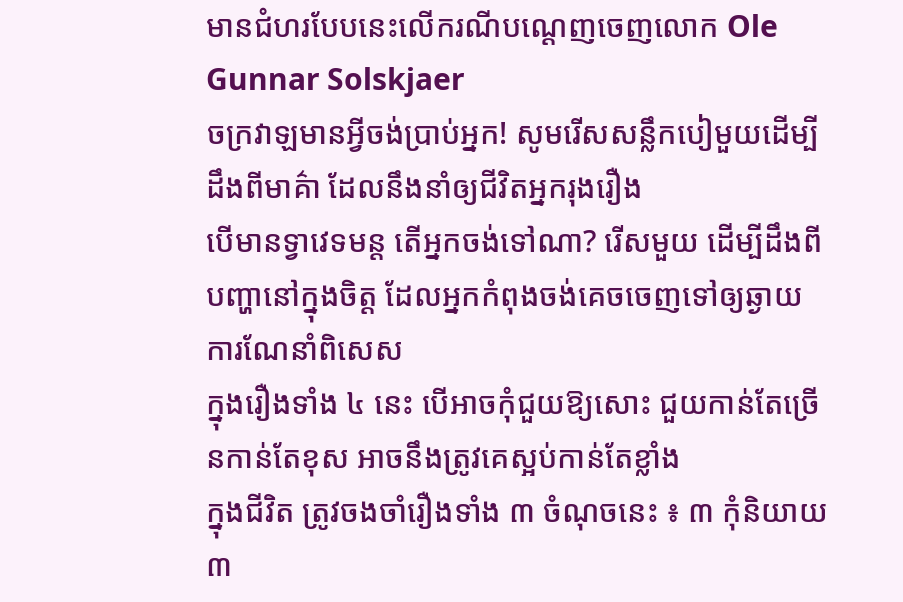មានជំហរបែបនេះលើករណីបណ្ដេញចេញលោក Ole Gunnar Solskjaer
ចក្រវាឡមានអ្វីចង់ប្រាប់អ្នក! សូមរើសសន្លឹកបៀមួយដើម្បីដឹងពីមាគ៌ា ដែលនឹងនាំឲ្យជីវិតអ្នករុងរឿង
បើមានទ្វាវេទមន្ត តើអ្នកចង់ទៅណា? រើសមួយ ដើម្បីដឹងពីបញ្ហានៅក្នុងចិត្ត ដែលអ្នកកំពុងចង់គេចចេញទៅឲ្យឆ្ងាយ
ការណែនាំពិសេស
ក្នុងរឿងទាំង ៤ នេះ បើអាចកុំជួយឱ្យសោះ ជួយកាន់តែច្រើនកាន់តែខុស អាចនឹងត្រូវគេស្អប់កាន់តែខ្លាំង
ក្នុងជីវិត ត្រូវចងចាំរឿងទាំង ៣ ចំណុចនេះ ៖ ៣ កុំនិយាយ ៣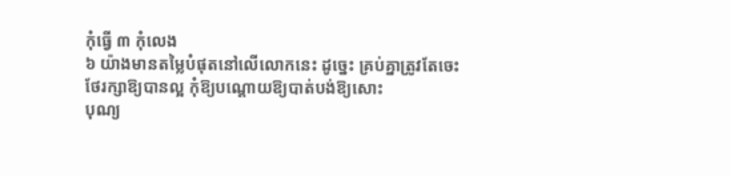កុំធ្វើ ៣ កុំលេង
៦ យ៉ាងមានតម្លៃបំផុតនៅលើលោកនេះ ដូច្នេះ គ្រប់គ្នាត្រូវតែចេះថែរក្សាឱ្យបានល្អ កុំឱ្យបណ្ដោយឱ្យបាត់បង់ឱ្យសោះ
បុណ្យ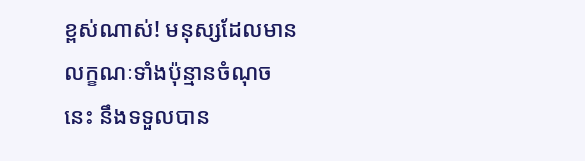ខ្ពស់ណាស់! មនុស្សដែលមានលក្ខណៈទាំងប៉ុន្មានចំណុចនេះ នឹងទទួលបាន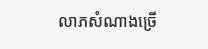លាភសំណាងច្រើ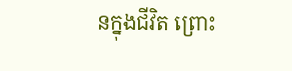នក្នុងជីវិត ព្រោះ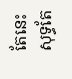តែនេះសុទ្ធតែ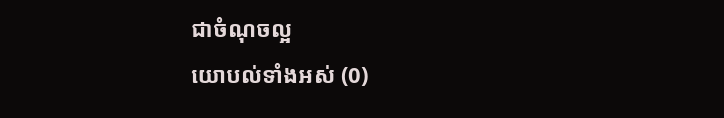ជាចំណុចល្អ
យោបល់ទាំងអស់ (0)